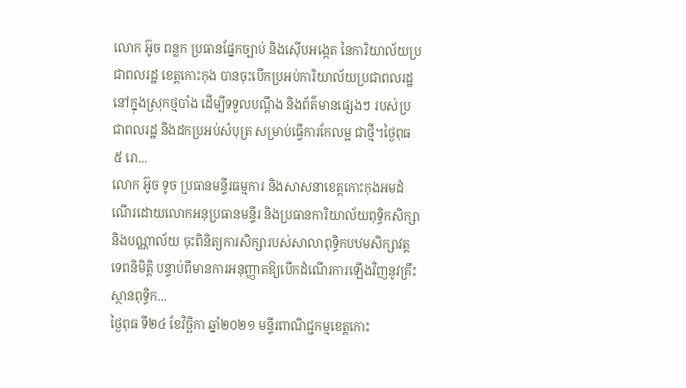លោក អ៊ូច ពន្លក ប្រធានផ្នែកច្បាប់ និងស៊ើបអង្កេត នៃការិយាល័យប្រជាពលរដ្ឋ ខេត្តកោះកុង បានចុះបើកប្រអប់ការិយាល័យប្រជាពលរដ្ឋ នៅក្នុងស្រុកថ្មបាំង ដើម្បីទទួលបណ្តឹង និងព័ត៌មានផ្សេងៗ របស់ប្រជាពលរដ្ឋ និងដកប្រអប់សំបុត្រ សម្រាប់ធ្វើការកែលម្អ ជាថ្មី។ថ្ងៃពុធ ៥ រោ...
លោក អ៊ូច ទូច ប្រធានមន្ទីរធម្មការ និងសាសនាខេត្តកោះកុងអមដំណើរដោយលោកអនុប្រធានមន្ទីរ និងប្រធានការិយាល័យពុទ្ធិកសិក្សា និងបណ្ណាល័យ ចុះពិនិត្យការសិក្សារបស់សាលាពុទ្ធិកបឋមសិក្សាវត្តទេពនិមិត្តិ បន្ទាប់ពីមានការអនុញ្ញាតឱ្យបើកដំណើរការឡើងវិញនូវគ្រឹះស្ថានពុទ្ធិក...
ថ្ងៃពុធ ទី២៤ ខែវិច្ឆិកា ឆ្នាំ២០២១ មន្ទីរពាណិជ្ជកម្មខេត្តកោះ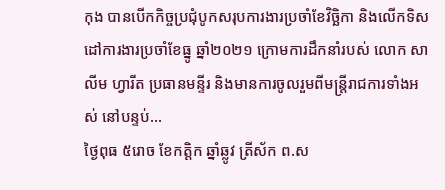កុង បានបើកកិច្ចប្រជុំបូកសរុបការងារប្រចាំខែវិច្ឆិកា និងលើកទិសដៅការងារប្រចាំខែធ្នូ ឆ្នាំ២០២១ ក្រោមការដឹកនាំរបស់ លោក សាលីម ហ្វារីត ប្រធានមន្ទីរ និងមានការចូលរួមពីមន្ត្រីរាជការទាំងអស់ នៅបន្ទប់...
ថ្ងៃពុធ ៥រោច ខែកត្តិក ឆ្នាំឆ្លូវ ត្រីស័ក ព.ស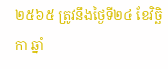២៥៦៥ ត្រូវនឹងថ្ងៃទី២៤ ខែវិច្ឆិកា ឆ្នាំ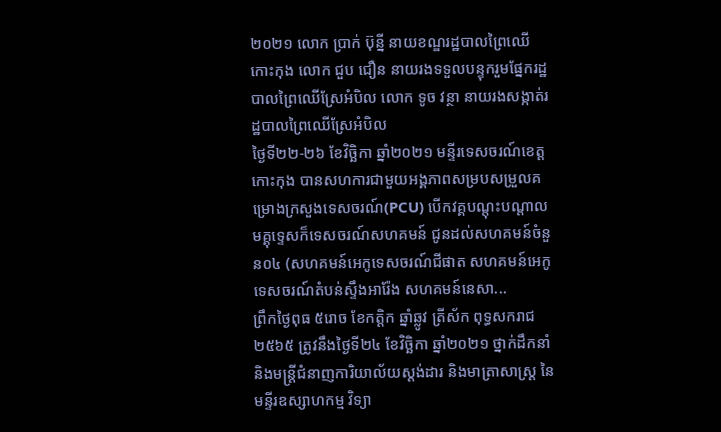២០២១ លោក ប្រាក់ ប៊ុន្នី នាយខណ្ឌរដ្ឋបាលព្រៃឈើកោះកុង លោក ជួប ជឿន នាយរងទទួលបន្ទុករួមផ្នែករដ្ឋបាលព្រៃឈើស្រែអំបិល លោក ទូច វន្ថា នាយរងសង្កាត់រដ្ឋបាលព្រៃឈើស្រែអំបិល
ថ្ងៃទី២២-២៦ ខែវិច្ឆិកា ឆ្នាំ២០២១ មន្ទីរទេសចរណ៍ខេត្តកោះកុង បានសហការជាមួយអង្គភាពសម្របសម្រួលគម្រោងក្រសួងទេសចរណ៍(PCU) បើកវគ្គបណ្តុះបណ្តាលមគ្គុទ្ទេសក៏ទេសចរណ៍សហគមន៍ ជូនដល់សហគមន៍ចំនួន០៤ (សហគមន៍អេកូទេសចរណ៍ជីផាត សហគមន៍អេកូទេសចរណ៍តំបន់ស្ទឹងអារ៉ែង សហគមន៍នេសា...
ព្រឹកថ្ងៃពុធ ៥រោច ខែកត្តិក ឆ្នាំឆ្លូវ ត្រីស័ក ពុទ្ធសករាជ ២៥៦៥ ត្រូវនឹងថ្ងៃទី២៤ ខែវិច្ឆិកា ឆ្នាំ២០២១ ថ្នាក់ដឹកនាំ និងមន្ត្រីជំនាញការិយាល័យស្តង់ដារ និងមាត្រាសាស្ត្រ នៃមន្ទីរឧស្សាហកម្ម វិទ្យា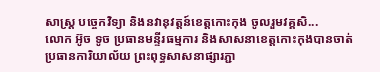សាស្រ្ត បច្ចេកវិទ្យា និងនវានុវត្តន៍ខេត្តកោះកុង ចូលរួមវគ្គសិ...
លោក អ៊ូច ទូច ប្រធានមន្ទីរធម្មការ និងសាសនាខេត្តកោះកុងបានចាត់ប្រធានការិយាល័យ ព្រះពុទ្ធសាសនាផ្សារភ្ជា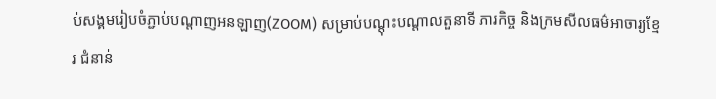ប់សង្គមរៀបចំភ្ជាប់បណ្តាញអនឡាញ(ZOOM) សម្រាប់បណ្តុះបណ្តាលតួនាទី ភារកិច្ច និងក្រមសីលធម៌អាចារ្យខ្មែរ ជំនាន់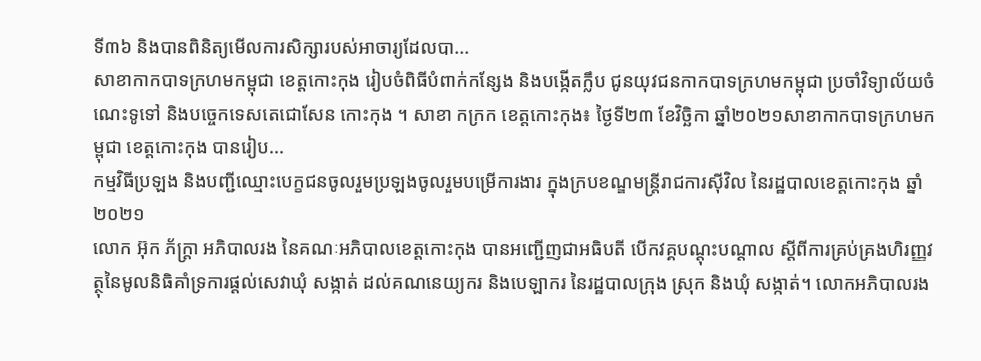ទី៣៦ និងបានពិនិត្យមើលការសិក្សារបស់អាចារ្យដែលបា...
សាខាកាកបាទក្រហមកម្ពុជា ខេត្តកោះកុង រៀបចំពិធីបំពាក់កន្សែង និងបង្កើតក្លឹប ជូនយុវជនកាកបាទក្រហមកម្ពុជា ប្រចាំវិទ្យាល័យចំណេះទូទៅ និងបច្ចេកទេសតេជោសែន កោះកុង ។ សាខា កក្រក ខេត្តកោះកុង៖ ថ្ងៃទី២៣ ខែវិច្ឆិកា ឆ្នាំ២០២១សាខាកាកបាទក្រហមកម្ពុជា ខេត្តកោះកុង បានរៀប...
កម្មវិធីប្រឡង និងបញ្ជីឈ្មោះបេក្ខជនចូលរួមប្រឡងចូលរួមបម្រើការងារ ក្នុងក្របខណ្ឌមន្ត្រីរាជការស៊ីវិល នៃរដ្ឋបាលខេត្តកោះកុង ឆ្នាំ២០២១
លោក អ៊ុក ភ័ក្ត្រា អភិបាលរង នៃគណៈអភិបាលខេត្តកោះកុង បានអញ្ជើញជាអធិបតី បើកវគ្គបណ្តុះបណ្តាល ស្តីពីការគ្រប់គ្រងហិរញ្ញវត្ថុនៃមូលនិធិគាំទ្រការផ្តល់សេវាឃុំ សង្កាត់ ដល់គណនេយ្យករ និងបេឡាករ នៃរដ្ឋបាលក្រុង ស្រុក និងឃុំ សង្កាត់។ លោកអភិបាលរង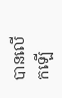បានលើកឡើ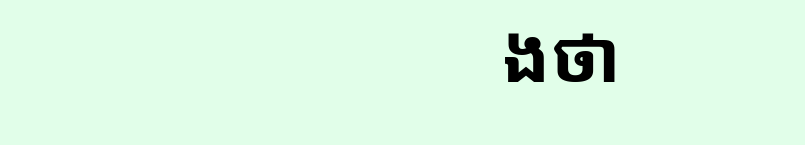ងថា